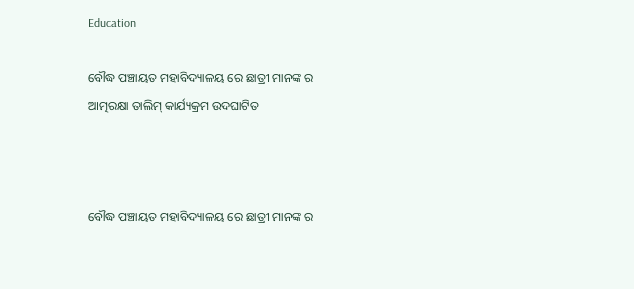Education

ବୌଦ୍ଧ ପଞ୍ଚାୟତ ମହାବିଦ୍ୟାଳୟ ରେ ଛାତ୍ରୀ ମାନଙ୍କ ର ଆତ୍ମରକ୍ଷା ତାଲିମ୍ କାର୍ଯ୍ୟକ୍ରମ ଉଦଘାଟିତ



ବୌଦ୍ଧ ପଞ୍ଚାୟତ ମହାବିଦ୍ୟାଳୟ ରେ ଛାତ୍ରୀ ମାନଙ୍କ ର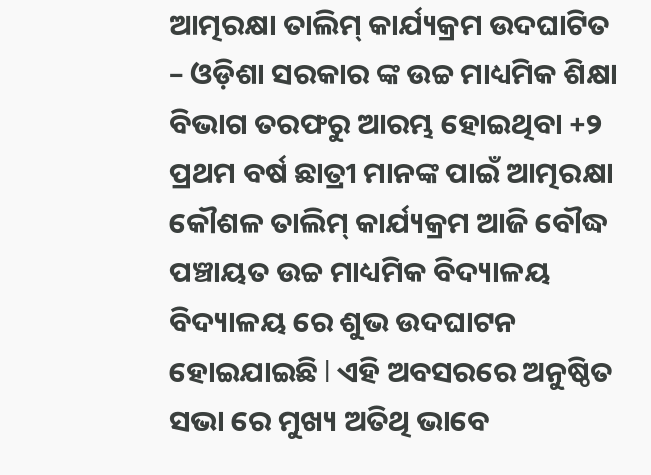ଆତ୍ମରକ୍ଷା ତାଲିମ୍ କାର୍ଯ୍ୟକ୍ରମ ଉଦଘାଟିତ – ଓଡ଼ିଶା ସରକାର ଙ୍କ ଉଚ୍ଚ ମାଧ୍ୟମିକ ଶିକ୍ଷା ବିଭାଗ ତରଫରୁ ଆରମ୍ଭ ହୋଇଥିବା +୨ ପ୍ରଥମ ବର୍ଷ ଛାତ୍ରୀ ମାନଙ୍କ ପାଇଁ ଆତ୍ମରକ୍ଷା କୌଶଳ ତାଲିମ୍ କାର୍ଯ୍ୟକ୍ରମ ଆଜି ବୌଦ୍ଧ ପଞ୍ଚାୟତ ଉଚ୍ଚ ମାଧ୍ୟମିକ ବିଦ୍ୟାଳୟ ବିଦ୍ୟାଳୟ ରେ ଶୁଭ ଉଦଘାଟନ ହୋଇଯାଇଛି l ଏହି ଅବସରରେ ଅନୁଷ୍ଠିତ ସଭା ରେ ମୁଖ୍ୟ ଅତିଥି ଭାବେ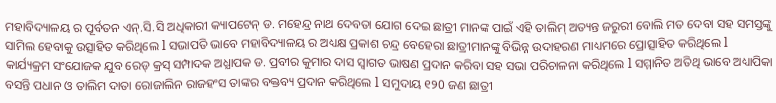ମହାବିଦ୍ୟାଳୟ ର ପୂର୍ବତନ ଏନ୍.ସି.ସି ଅଧିକାରୀ କ୍ୟାପଟେନ୍ ଡ. ମହେନ୍ଦ୍ର ନାଥ ଦେବତା ଯୋଗ ଦେଇ ଛାତ୍ରୀ ମାନଙ୍କ ପାଇଁ ଏହି ତାଲିମ୍ ଅତ୍ୟନ୍ତ ଜରୁରୀ ବୋଲି ମତ ଦେବା ସହ ସମସ୍ତଙ୍କୁ ସାମିଲ ହେବାକୁ ଉତ୍ସାହିତ କରିଥିଲେ l ସଭାପତି ଭାବେ ମହାବିଦ୍ୟାଳୟ ର ଅଧ୍ୟକ୍ଷ ପ୍ରକାଶ ଚନ୍ଦ୍ର ବେହେରା ଛାତ୍ରୀମାନଙ୍କୁ ବିଭିନ୍ନ ଉଦାହରଣ ମାଧ୍ୟମରେ ପ୍ରୋତ୍ସାହିତ କରିଥିଲେ l କାର୍ଯ୍ୟକ୍ରମ ସଂଯୋଜକ ଯୁବ ରେଡ୍ କ୍ରସ୍ ସମ୍ପାଦକ ଅଧ୍ଯାପକ ଡ. ପ୍ରବୀର କୁମାର ଦାସ ସ୍ଵାଗତ ଭାଷଣ ପ୍ରଦାନ କରିବା ସହ ସଭା ପରିଚାଳନା କରିଥିଲେ l ସମ୍ମାନିତ ଅତିଥି ଭାବେ ଅଧ୍ୟାପିକା ବସନ୍ତି ପଧାନ ଓ ତାଲିମ ଦାତା ରୋଜାଲିନ ରାଜହଂସ ତାଙ୍କର ବକ୍ତବ୍ୟ ପ୍ରଦାନ କରିଥିଲେ l ସମୁଦାୟ ୧୨0 ଜଣ ଛାତ୍ରୀ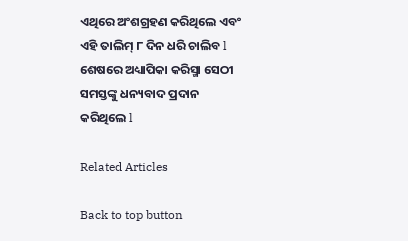ଏଥିରେ ଅଂଶଗ୍ରହଣ କରିଥିଲେ ଏବଂ ଏହି ତାଲିମ୍ ୮ ଦିନ ଧରି ଚାଲିବ l ଶେଷରେ ଅଧ୍ୟାପିକା କରିସ୍ମା ସେଠୀ ସମସ୍ତଙ୍କୁ ଧନ୍ୟବାଦ ପ୍ରଦାନ କରିଥିଲେ l

Related Articles

Back to top button